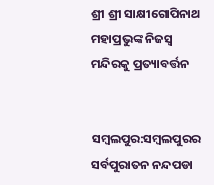ଶ୍ରୀ ଶ୍ରୀ ସାକ୍ଷୀଗୋପିନାଥ ମହାପ୍ରଭୁଙ୍କ ନିଜସ୍ୱ ମନ୍ଦିରକୁ ପ୍ରତ୍ୟାବର୍ତ୍ତନ


ସମ୍ବଲପୁର:ସମ୍ବଲପୁରର ସର୍ବପୁରାତନ ନନ୍ଦପଡା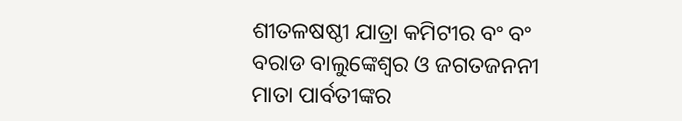ଶୀତଳଷଷ୍ଠୀ ଯାତ୍ରା କମିଟୀର ବଂ ବଂ ବରାଡ ବାଲୁଙ୍କେଶ୍ୱର ଓ ଜଗତଜନନୀ ମାତା ପାର୍ବତୀଙ୍କର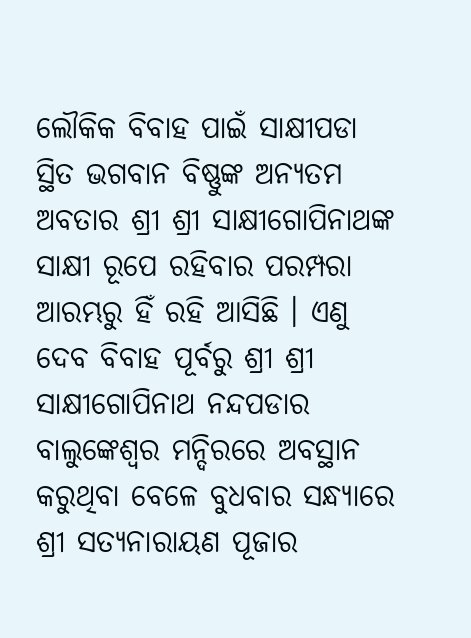ଲୌକିକ ବିବାହ ପାଇଁ ସାକ୍ଷୀପଡା ସ୍ଥିତ ଭଗବାନ ବିଷ୍ଣୁଙ୍କ ଅନ୍ୟତମ ଅବତାର ଶ୍ରୀ ଶ୍ରୀ ସାକ୍ଷୀଗୋପିନାଥଙ୍କ ସାକ୍ଷୀ ରୂପେ ରହିବାର ପରମ୍ପରା ଆରମ୍ଭରୁ ହିଁ ରହି ଆସିଛି । ଏଣୁ ଦେବ ବିବାହ ପୂର୍ବରୁ ଶ୍ରୀ ଶ୍ରୀ ସାକ୍ଷୀଗୋପିନାଥ ନନ୍ଦପଡାର ବାଲୁଙ୍କେଶ୍ୱର ମନ୍ଦିରରେ ଅବସ୍ଥାନ କରୁଥିବା ବେଳେ ବୁଧବାର ସନ୍ଧ୍ୟାରେ ଶ୍ରୀ ସତ୍ୟନାରାୟଣ ପୂଜାର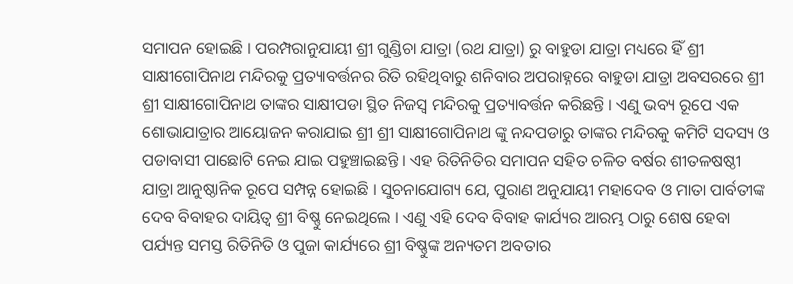ସମାପନ ହୋଇଛି । ପରମ୍ପରାନୁଯାୟୀ ଶ୍ରୀ ଗୁଣ୍ଡିଚା ଯାତ୍ରା (ରଥ ଯାତ୍ରା) ରୁ ବାହୁଡା ଯାତ୍ରା ମଧ୍ୟରେ ହିଁ ଶ୍ରୀ ସାକ୍ଷୀଗୋପିନାଥ ମନ୍ଦିରକୁ ପ୍ରତ୍ୟାବର୍ତ୍ତନର ରିତି ରହିଥିବାରୁ ଶନିବାର ଅପରାହ୍ନରେ ବାହୁଡା ଯାତ୍ରା ଅବସରରେ ଶ୍ରୀ ଶ୍ରୀ ସାକ୍ଷୀଗୋପିନାଥ ତାଙ୍କର ସାକ୍ଷୀପଡା ସ୍ଥିତ ନିଜସ୍ୱ ମନ୍ଦିରକୁ ପ୍ରତ୍ୟାବର୍ତ୍ତନ କରିଛନ୍ତି । ଏଣୁ ଭବ୍ୟ ରୂପେ ଏକ ଶୋଭାଯାତ୍ରାର ଆୟୋଜନ କରାଯାଇ ଶ୍ରୀ ଶ୍ରୀ ସାକ୍ଷୀଗୋପିନାଥ ଙ୍କୁ ନନ୍ଦପଡାରୁ ତାଙ୍କର ମନ୍ଦିରକୁ କମିଟି ସଦସ୍ୟ ଓ ପଡାବାସୀ ପାଛୋଟି ନେଇ ଯାଇ ପହୁଞ୍ଚାଇଛନ୍ତି । ଏହ ରିତିନିତିର ସମାପନ ସହିତ ଚଳିତ ବର୍ଷର ଶୀତଳଷଷ୍ଠୀ ଯାତ୍ରା ଆନୁଷ୍ଠାନିକ ରୂପେ ସମ୍ପନ୍ନ ହୋଇଛି । ସୁଚନାଯୋଗ୍ୟ ଯେ, ପୁରାଣ ଅନୁଯାୟୀ ମହାଦେବ ଓ ମାତା ପାର୍ବତୀଙ୍କ ଦେବ ବିବାହର ଦାୟିତ୍ୱ ଶ୍ରୀ ବିଷ୍ଣୁ ନେଇଥିଲେ । ଏଣୁ ଏହି ଦେବ ବିବାହ କାର୍ଯ୍ୟର ଆରମ୍ଭ ଠାରୁ ଶେଷ ହେବା ପର୍ଯ୍ୟନ୍ତ ସମସ୍ତ ରିତିନିତି ଓ ପୁଜା କାର୍ଯ୍ୟରେ ଶ୍ରୀ ବିଷ୍ଣୁଙ୍କ ଅନ୍ୟତମ ଅବତାର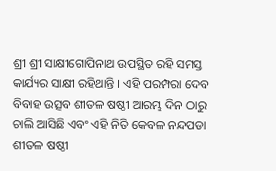ଶ୍ରୀ ଶ୍ରୀ ସାକ୍ଷୀଗୋପିନାଥ ଉପସ୍ଥିତ ରହି ସମସ୍ତ କାର୍ଯ୍ୟର ସାକ୍ଷୀ ରହିଥାନ୍ତି । ଏହି ପରମ୍ପରା ଦେବ ବିବାହ ଉତ୍ସବ ଶୀତଳ ଷଷ୍ଠୀ ଆରମ୍ଭ ଦିନ ଠାରୁ ଚାଲି ଆସିଛି ଏବଂ ଏହି ନିତି କେବଳ ନନ୍ଦପଡା ଶୀତଳ ଷଷ୍ଠୀ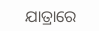ଯାତ୍ରାରେ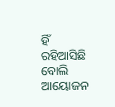ହିଁ ରହିଆସିଛି ବୋଲି ଆୟୋଜନ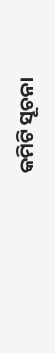କମିଟି ସୂଚନା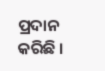ପ୍ରଦାନ କରିଛି ।